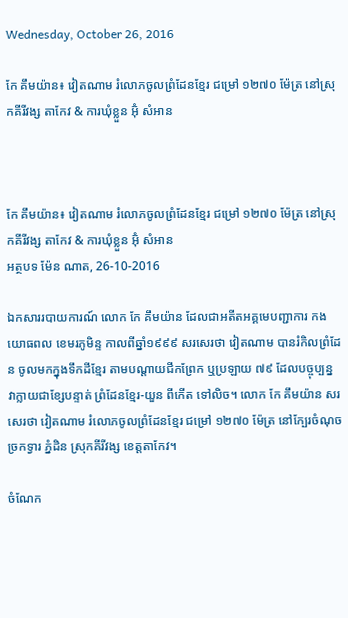Wednesday, October 26, 2016

កែ គឹមយ៉ាន៖ វៀតណាម រំលោភចូលព្រំដែនខ្មែរ ជម្រៅ ១២៧០ ម៉ែត្រ នៅស្រុកគីរីវង្ស តាកែវ & ការឃុំខ្លួន អ៊ុំ សំអាន



កែ គឹមយ៉ាន៖ វៀតណាម រំលោភចូលព្រំដែនខ្មែរ ជម្រៅ ១២៧០ ម៉ែត្រ នៅស្រុកគីរីវង្ស តាកែវ & ការឃុំខ្លួន អ៊ុំ សំអាន
អត្ថបទ ម៉ែន ណាត, 26-10-2016

ឯកសាររបាយការណ៍ លោក កែ គឹមយ៉ាន ដែលជាអតីតអគ្គមេបញ្ជាការ កងយោធពល ខេមរភូមិន្ទ កាលពីឆ្នាំ១៩៩៩ សរសេរថា វៀតណាម បានរំកិលព្រំដែន ចូលមកក្នុងទឹកដីខ្មែរ តាមបណ្តាយជីកព្រែក ឬប្រឡាយ ៧៩ ដែលបច្ចុប្បន្ន វាក្លាយជាខ្សែបន្ទាត់ ព្រំដែនខ្មែរ-យួន ពីកើត ទៅលិច។ លោក កែ គឹមយ៉ាន សរសេរថា វៀតណាម រំលោភចូលព្រំដែនខ្មែរ ជម្រៅ ១២៧០ ម៉ែត្រ នៅក្បែរចំណុចច្រកទ្វារ ភ្នំដិន ស្រុកគីរីវង្ស ខេត្តតាកែវ។

ចំណែក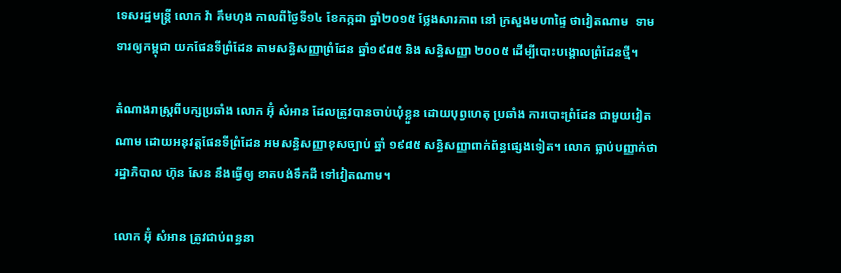ទេសរដ្ឋមន្រ្តី លោក វ៉ា គឹមហុង កាលពីថ្ងៃទី១៤ ខែកក្កដា ឆ្នាំ២០១៥ ថ្លែងសារភាព នៅ ក្រសួងមហាផ្ទៃ ថាវៀតណាម  ទាមទារឲ្យកម្ពុជា យកផែនទីព្រំដែន តាមសន្ធិសញ្ញាព្រំដែន ឆ្នាំ១៩៨៥ និង សន្ធិសញ្ញា ២០០៥ ដើម្បីបោះបង្គោលព្រំដែនថ្មី។

តំណាងរាស្រ្តពីបក្សប្រឆាំង លោក អ៊ុំ សំអាន ដែលត្រូវបានចាប់ឃុំខ្លួន ដោយបុព្វហេតុ ប្រឆាំង ការបោះព្រំដែន ជាមួយវៀតណាម ដោយអនុវត្តផែនទីព្រំដែន អមសន្ធិសញ្ញាខុសច្បាប់ ឆ្នាំ ១៩៨៥ សន្ធិសញ្ញាពាក់ព័ន្ធផ្សេងទៀត។ លោក ធ្លាប់បញ្ញាក់ថា រដ្ឋាភិបាល ហ៊ុន សែន នឹងធ្វើឲ្យ ខាតបង់ទឹកដី ទៅវៀតណាម។

លោក អ៊ុំ សំអាន ត្រូវជាប់ពន្ធនា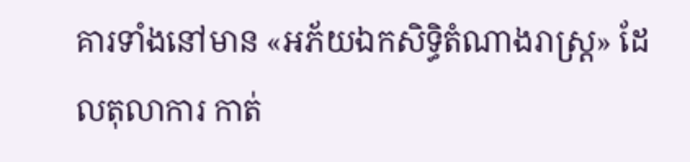គារទាំងនៅមាន «អភ័យឯកសិទ្ធិតំណាងរាស្រ្ត» ដែលតុលាការ កាត់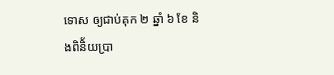ទោស ឲ្យជាប់គុក ២ ឆ្នាំ ៦ ខែ និងពិនិ័យប្រា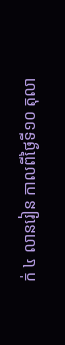ក់ ៤ លានរៀន កាលពីថ្ងៃទី១០ តុលា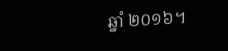ឆ្នាំ ២០១៦។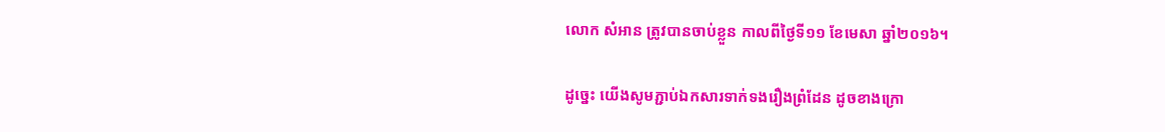លោក សំអាន ត្រូវបានចាប់ខ្លួន កាលពីថ្ងៃទី១១ ខែមេសា ឆ្នាំ២០១៦។

ដូច្នេះ យើងសូមភ្ជាប់ឯកសារទាក់ទងរឿងព្រំដែន ដូចខាងក្រោ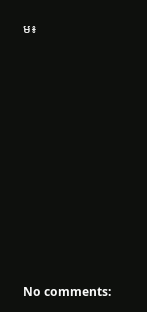ម៖



















No comments: